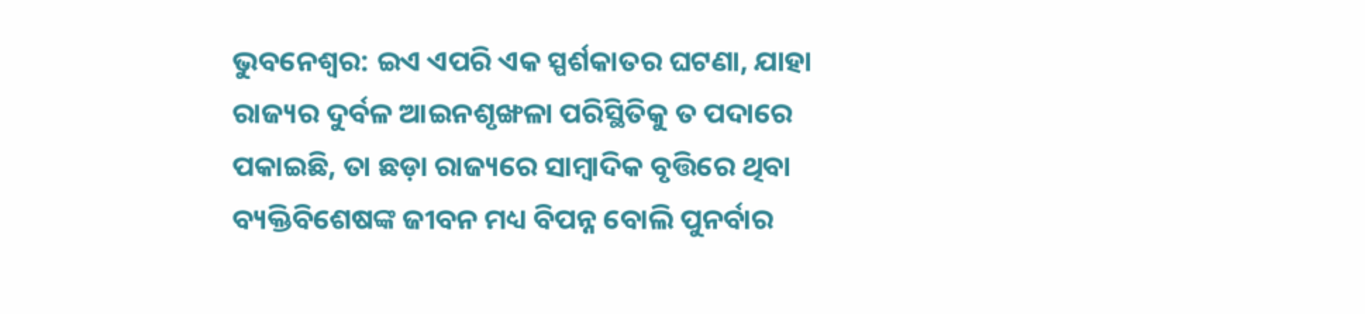ଭୁବନେଶ୍ୱର: ଇଏ ଏପରି ଏକ ସ୍ପର୍ଶକାତର ଘଟଣା, ଯାହା ରାଜ୍ୟର ଦୁର୍ବଳ ଆଇନଶୃଙ୍ଖଳା ପରିସ୍ଥିତିକୁ ତ ପଦାରେ ପକାଇଛି, ତା ଛଡ଼ା ରାଜ୍ୟରେ ସାମ୍ବାଦିକ ବୃତ୍ତିରେ ଥିବା ବ୍ୟକ୍ତିବିଶେଷଙ୍କ ଜୀବନ ମଧ୍ୟ ବିପନ୍ନ ବୋଲି ପୁନର୍ବାର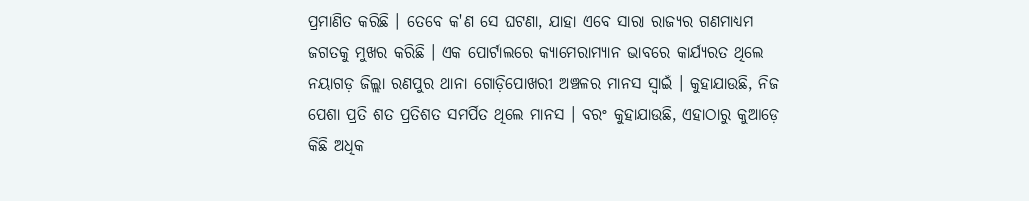ପ୍ରମାଣିତ କରିଛି । ତେବେ କ'ଣ ସେ ଘଟଣା, ଯାହା ଏବେ ସାରା ରାଜ୍ୟର ଗଣମାଧ୍ୟମ ଜଗତକୁ ମୁଖର କରିଛି । ଏକ ପୋର୍ଟାଲରେ କ୍ୟାମେରାମ୍ୟାନ ଭାବରେ କାର୍ଯ୍ୟରତ ଥିଲେ ନୟାଗଡ଼ ଜିଲ୍ଲା ରଣପୁର ଥାନା ଗୋଡ଼ିପୋଖରୀ ଅଞ୍ଚଳର ମାନସ ସ୍ୱାଇଁ । କୁହାଯାଉଛି, ନିଜ ପେଶା ପ୍ରତି ଶତ ପ୍ରତିଶତ ସମର୍ପିତ ଥିଲେ ମାନସ । ବରଂ କୁହାଯାଉଛି, ଏହାଠାରୁ କୁଆଡ଼େ କିଛି ଅଧିକ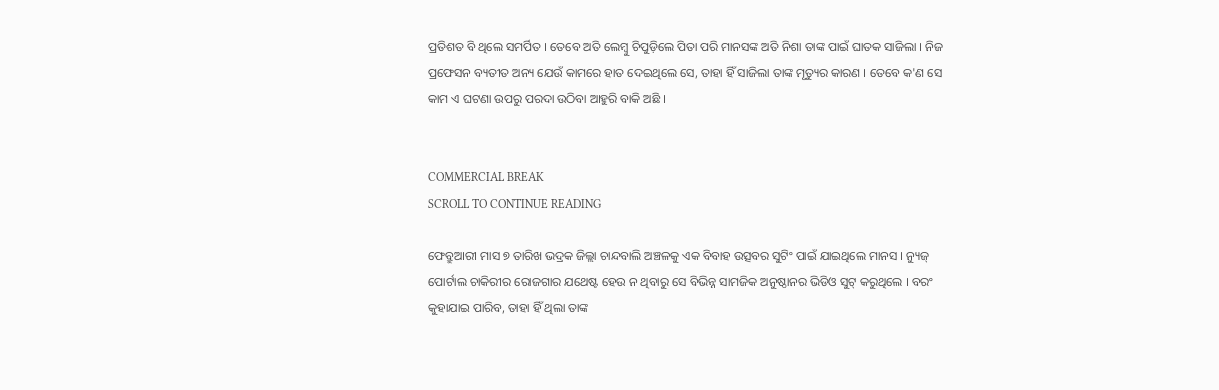ପ୍ରତିଶତ ବି ଥିଲେ ସମର୍ପିତ । ତେବେ ଅତି ଲେମ୍ବୁ ଚିପୁଡ଼ିଲେ ପିତା ପରି ମାନସଙ୍କ ଅତି ନିଶା ତାଙ୍କ ପାଇଁ ଘାତକ ସାଜିଲା । ନିଜ ପ୍ରଫେସନ ବ୍ୟତୀତ ଅନ୍ୟ ଯେଉଁ କାମରେ ହାତ ଦେଇଥିଲେ ସେ, ତାହା ହିଁ ସାଜିଲା ତାଙ୍କ ମୃତ୍ୟୁର କାରଣ । ତେବେ କ'ଣ ସେ କାମ ଏ ଘଟଣା ଉପରୁ ପରଦା ଉଠିବା ଆହୁରି ବାକି ଅଛି ।


COMMERCIAL BREAK
SCROLL TO CONTINUE READING

ଫେବ୍ରୁଆରୀ ମାସ ୭ ତାରିଖ ଭଦ୍ରକ ଜିଲ୍ଲା ଚାନ୍ଦବାଲି ଅଞ୍ଚଳକୁ ଏକ ବିବାହ ଉତ୍ସବର ସୁଟିଂ ପାଇଁ ଯାଇଥିଲେ ମାନସ । ନ୍ୟୁଜ୍ ପୋର୍ଟାଲ ଚାକିରୀର ରୋଜଗାର ଯଥେଷ୍ଟ ହେଉ ନ ଥିବାରୁ ସେ ବିଭିନ୍ନ ସାମଜିକ ଅନୁଷ୍ଠାନର ଭିଡିଓ ସୁଟ୍ କରୁଥିଲେ । ବରଂ କୁହାଯାଇ ପାରିବ, ତାହା ହିଁ ଥିଲା ତାଙ୍କ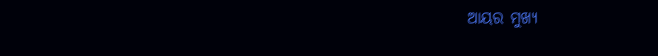ଆୟର ମୁଖ୍ୟ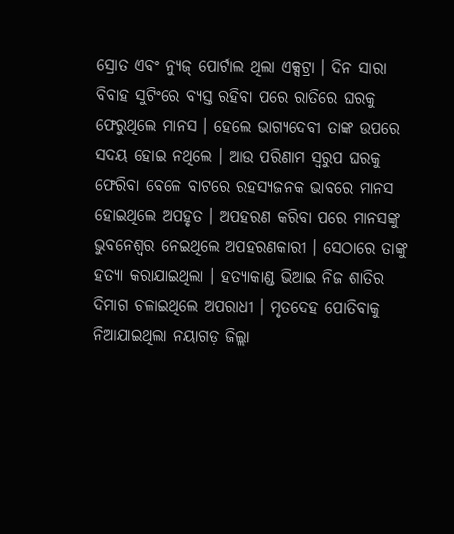ସ୍ରୋତ ଏବଂ ନ୍ୟୁଜ୍ ପୋର୍ଟାଲ ଥିଲା ଏକ୍ସଟ୍ରା । ଦିନ ସାରା ବିବାହ ସୁଟିଂରେ ବ୍ୟସ୍ତ ରହିବା ପରେ ରାତିରେ ଘରକୁ ଫେରୁଥିଲେ ମାନସ । ହେଲେ ଭାଗ୍ୟଦେବୀ ତାଙ୍କ ଉପରେ ସଦୟ ହୋଇ ନଥିଲେ । ଆଉ ପରିଣାମ ସ୍ୱରୁପ ଘରକୁ ଫେରିବା ବେଳେ ବାଟରେ ରହସ୍ୟଜନକ ଭାବରେ ମାନସ ହୋଇଥିଲେ ଅପହୃତ । ଅପହରଣ କରିବା ପରେ ମାନସଙ୍କୁ ଭୁବନେଶ୍ୱର ନେଇଥିଲେ ଅପହରଣକାରୀ । ସେଠାରେ ତାଙ୍କୁ ହତ୍ୟା କରାଯାଇଥିଲା । ହତ୍ୟାକାଣ୍ଡ ଭିଆଇ ନିଜ ଶାତିର ଦିମାଗ ଚଳାଇଥିଲେ ଅପରାଧୀ । ମୃତଦେହ ପୋତିବାକୁ ନିଆଯାଇଥିଲା ନୟାଗଡ଼ ଜିଲ୍ଲା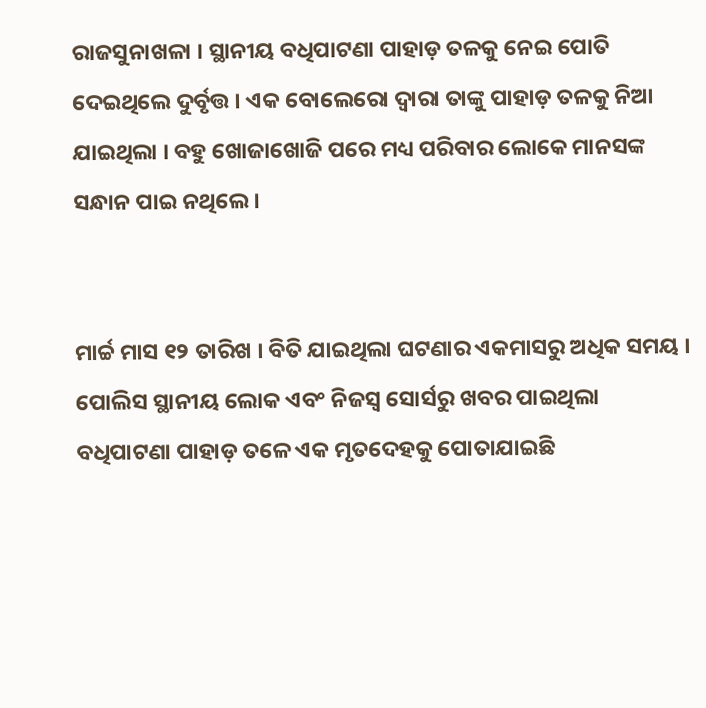ରାଜସୁନାଖଳା । ସ୍ଥାନୀୟ ବଧିପାଟଣା ପାହାଡ଼ ତଳକୁ ନେଇ ପୋତି ଦେଇଥିଲେ ଦୁର୍ବୃତ୍ତ । ଏକ ବୋଲେରୋ ଦ୍ୱାରା ତାଙ୍କୁ ପାହାଡ଼ ତଳକୁ ନିଆ ଯାଇଥିଲା । ବହୁ ଖୋଜାଖୋଜି ପରେ ମଧ୍ୟ ପରିବାର ଲୋକେ ମାନସଙ୍କ ସନ୍ଧାନ ପାଇ ନଥିଲେ ।


ମାର୍ଚ୍ଚ ମାସ ୧୨ ତାରିଖ । ବିତି ଯାଇଥିଲା ଘଟଣାର ଏକମାସରୁ ଅଧିକ ସମୟ । ପୋଲିସ ସ୍ଥାନୀୟ ଲୋକ ଏବଂ ନିଜସ୍ୱ ସୋର୍ସରୁ ଖବର ପାଇଥିଲା ବଧିପାଟଣା ପାହାଡ଼ ତଳେ ଏକ ମୃତଦେହକୁ ପୋତାଯାଇଛି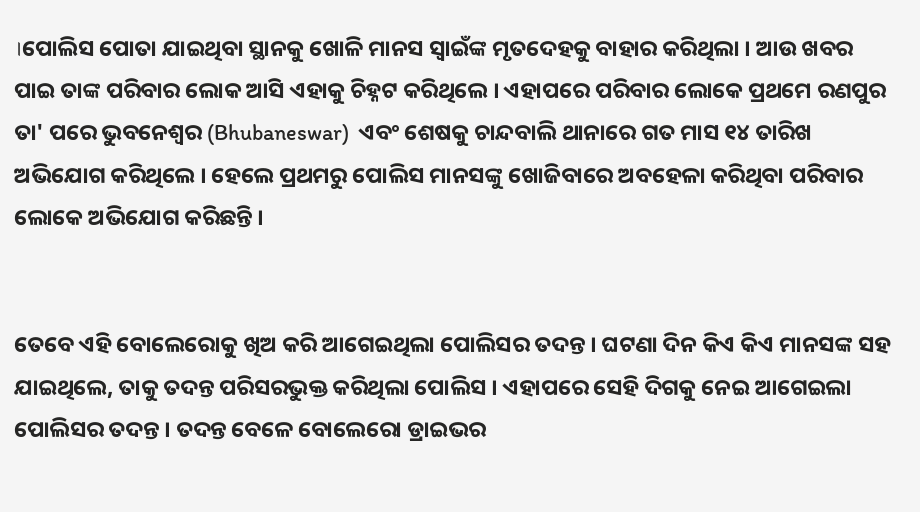।ପୋଲିସ ପୋତା ଯାଇଥିବା ସ୍ଥାନକୁ ଖୋଳି ମାନସ ସ୍ୱାଇଁଙ୍କ ମୃତଦେହକୁ ବାହାର କରିଥିଲା । ଆଉ ଖବର ପାଇ ତାଙ୍କ ପରିବାର ଲୋକ ଆସି ଏହାକୁ ଚିହ୍ନଟ କରିଥିଲେ । ଏହାପରେ ପରିବାର ଲୋକେ ପ୍ରଥମେ ରଣପୁର ତା' ପରେ ଭୁବନେଶ୍ୱର (Bhubaneswar)  ଏବଂ ଶେଷକୁ ଚାନ୍ଦବାଲି ଥାନାରେ ଗତ ମାସ ୧୪ ତାରିଖ ଅଭିଯୋଗ କରିଥିଲେ । ହେଲେ ପ୍ରଥମରୁ ପୋଲିସ ମାନସଙ୍କୁ ଖୋଜିବାରେ ଅବହେଳା କରିଥିବା ପରିବାର ଲୋକେ ଅଭିଯୋଗ କରିଛନ୍ତି ।


ତେବେ ଏହି ବୋଲେରୋକୁ ଖିଅ କରି ଆଗେଇଥିଲା ପୋଲିସର ତଦନ୍ତ । ଘଟଣା ଦିନ କିଏ କିଏ ମାନସଙ୍କ ସହ ଯାଇଥିଲେ, ତାକୁ ତଦନ୍ତ ପରିସରଭୁକ୍ତ କରିଥିଲା ପୋଲିସ । ଏହାପରେ ସେହି ଦିଗକୁ ନେଇ ଆଗେଇଲା ପୋଲିସର ତଦନ୍ତ । ତଦନ୍ତ ବେଳେ ବୋଲେରୋ ଡ୍ରାଇଭର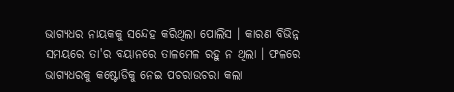ଭାଗ୍ୟଧର ନାୟକକୁ ସନ୍ଦେହ କରିଥିଲା ପୋଲିସ । କାରଣ ବିଭିନ୍ନ ସମୟରେ ତା'ର ବୟାନରେ ତାଳମେଳ ରହୁ ନ ଥିଲା । ଫଳରେ ଭାଗ୍ୟଧରକୁ କଷ୍ଟୋଡିକୁ ନେଇ ପଚରାଉଚରା କଲା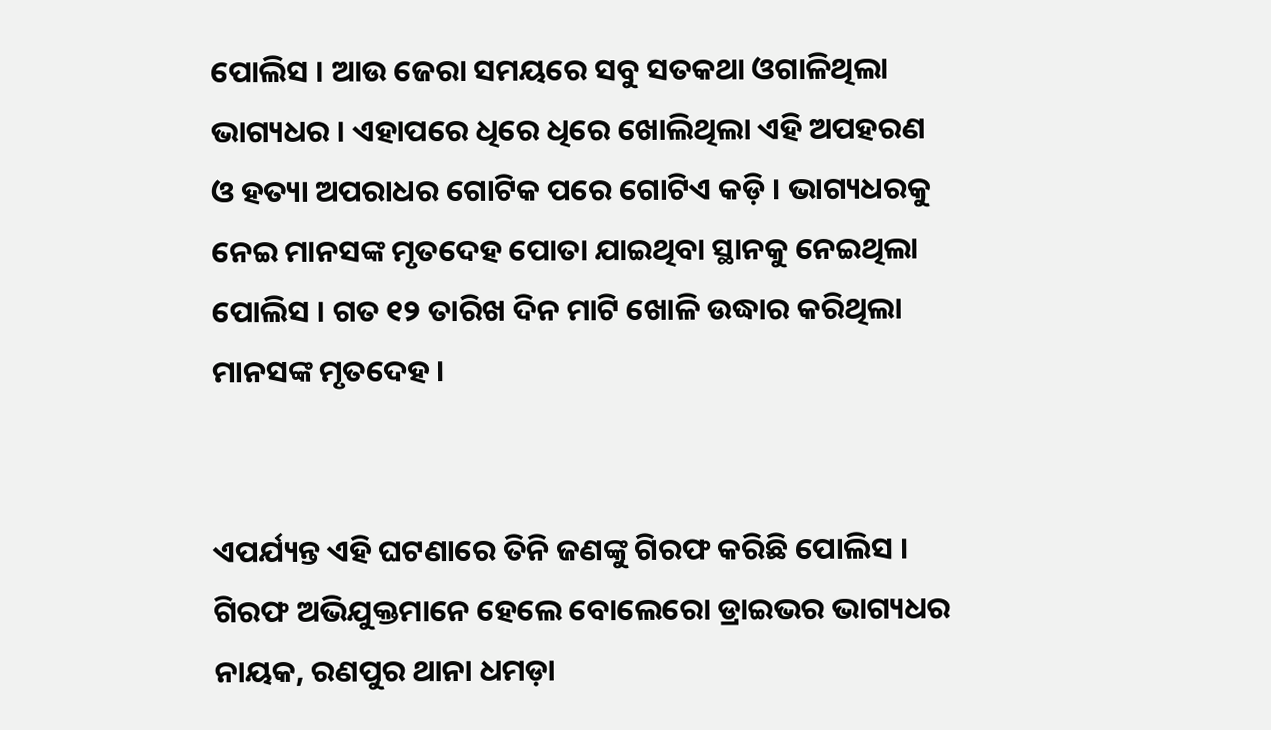ପୋଲିସ । ଆଉ ଜେରା ସମୟରେ ସବୁ ସତକଥା ଓଗାଳିଥିଲା ଭାଗ୍ୟଧର । ଏହାପରେ ଧିରେ ଧିରେ ଖୋଲିଥିଲା ଏହି ଅପହରଣ ଓ ହତ୍ୟା ଅପରାଧର ଗୋଟିକ ପରେ ଗୋଟିଏ କଡ଼ି । ଭାଗ୍ୟଧରକୁ ନେଇ ମାନସଙ୍କ ମୃତଦେହ ପୋତା ଯାଇଥିବା ସ୍ଥାନକୁ ନେଇଥିଲା ପୋଲିସ । ଗତ ୧୨ ତାରିଖ ଦିନ ମାଟି ଖୋଳି ଉଦ୍ଧାର କରିଥିଲା ମାନସଙ୍କ ମୃତଦେହ ।


ଏପର୍ଯ୍ୟନ୍ତ ଏହି ଘଟଣାରେ ତିନି ଜଣଙ୍କୁ ଗିରଫ କରିଛି ପୋଲିସ । ଗିରଫ ଅଭିଯୁକ୍ତମାନେ ହେଲେ ବୋଲେରୋ ଡ୍ରାଇଭର ଭାଗ୍ୟଧର ନାୟକ, ରଣପୁର ଥାନା ଧମଡ଼ା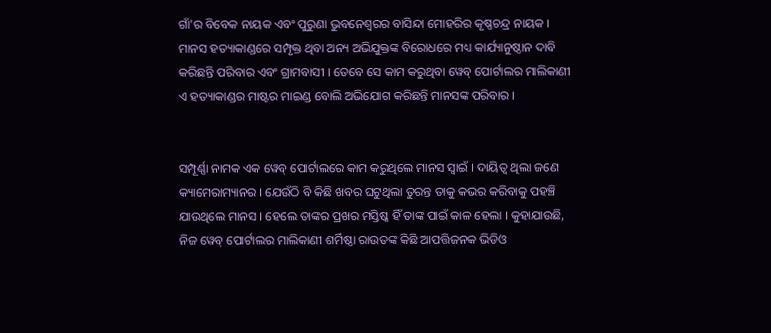ଗାଁ'ର ବିବେକ ନାୟକ ଏବଂ ପୁରୁଣା ଭୁବନେଶ୍ୱରର ବାସିନ୍ଦା ମୋହରିର କୃଷ୍ଣଚନ୍ଦ୍ର ନାୟକ । ମାନସ ହତ୍ୟାକାଣ୍ଡରେ ସମ୍ପୃକ୍ତ ଥିବା ଅନ୍ୟ ଅଭିଯୁକ୍ତଙ୍କ ବିରୋଧରେ ମଧ୍ୟ କାର୍ଯ୍ୟାନୁଷ୍ଠାନ ଦାବି କରିଛନ୍ତି ପରିବାର ଏବଂ ଗ୍ରାମବାସୀ । ତେବେ ସେ କାମ କରୁଥିବା ୱେବ୍ ପୋର୍ଟାଲର ମାଲିକାଣୀ ଏ ହତ୍ୟାକାଣ୍ଡର ମାଷ୍ଟର ମାଇଣ୍ଡ ବୋଲି ଅଭିଯୋଗ କରିଛନ୍ତି ମାନସଙ୍କ ପରିବାର ।


ସମ୍ପୂର୍ଣ୍ଣା ନାମକ ଏକ ୱେବ୍ ପୋର୍ଟାଲରେ କାମ କରୁଥିଲେ ମାନସ ସ୍ୱାଇଁ । ଦାୟିତ୍ୱ ଥିଲା ଜଣେ କ୍ୟାମେରାମ୍ୟାନର । ଯେଉଁଠି ବି କିଛି ଖବର ଘଟୁଥିଲା ତୁରନ୍ତ ତାକୁ କଭର କରିବାକୁ ପହଞ୍ଚି ଯାଉଥିଲେ ମାନସ । ହେଲେ ତାଙ୍କର ପ୍ରଖର ମସ୍ତିଷ୍କ ହିଁ ତାଙ୍କ ପାଇଁ କାଳ ହେଲା । କୁହାଯାଉଛି, ନିଜ ୱେବ୍ ପୋର୍ଟାଲର ମାଲିକାଣୀ ଶର୍ମିଷ୍ଠା ରାଉତଙ୍କ କିଛି ଆପତ୍ତିଜନକ ଭିଡିଓ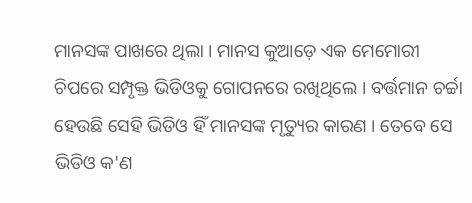ମାନସଙ୍କ ପାଖରେ ଥିଲା । ମାନସ କୁଆଡ଼େ ଏକ ମେମୋରୀ ଚିପରେ ସମ୍ପୃକ୍ତ ଭିଡିଓକୁ ଗୋପନରେ ରଖିଥିଲେ । ବର୍ତ୍ତମାନ ଚର୍ଚ୍ଚା ହେଉଛି ସେହି ଭିଡିଓ ହିଁ ମାନସଙ୍କ ମୃତ୍ୟୁର କାରଣ । ତେବେ ସେ ଭିଡିଓ କ'ଣ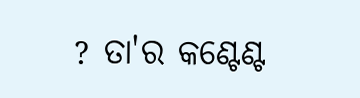? ତା'ର କଣ୍ଟେଣ୍ଟ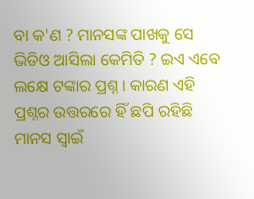ବା କ'ଣ ? ମାନସଙ୍କ ପାଖକୁ ସେ ଭିଡିଓ ଆସିଲା କେମିତି ? ଇଏ ଏବେ ଲକ୍ଷେ ଟଙ୍କାର ପ୍ରଶ୍ନ । କାରଣ ଏହି ପ୍ରଶ୍ନର ଉତ୍ତରରେ ହିଁ ଛପି ରହିଛି ମାନସ ସ୍ୱାଇଁ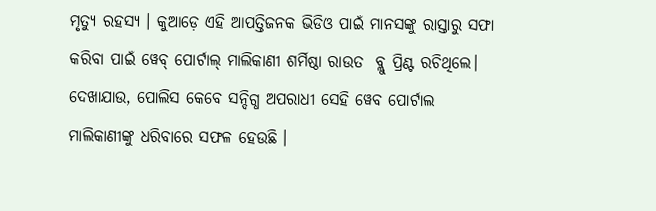ମୃତ୍ୟୁ ରହସ୍ୟ । କୁଆଡ଼େ ଏହି ଆପତ୍ତିଜନକ ଭିଡିଓ ପାଇଁ ମାନସଙ୍କୁ ରାସ୍ତାରୁ ସଫା କରିବା ପାଇଁ ୱେବ୍ ପୋର୍ଟାଲ୍ ମାଲିକାଣୀ ଶର୍ମିଷ୍ଠା ରାଉତ  ବ୍ଲୁ ପ୍ରିଣ୍ଟ ରଚିଥିଲେ। ଦେଖାଯାଉ, ପୋଲିସ କେବେ ସନ୍ଦିଗ୍ଧ ଅପରାଧୀ ସେହି ୱେବ ପୋର୍ଟାଲ ମାଲିକାଣୀଙ୍କୁ ଧରିବାରେ ସଫଳ ହେଉଛି ।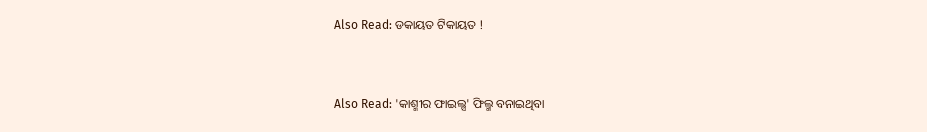Also Read: ଡକାୟତ ଟିକାୟତ !


Also Read: 'କାଶ୍ମୀର ଫାଇଲ୍ସ' ଫିଲ୍ମ ବନାଇଥିବା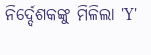ନିର୍ଦ୍ଦେଶକଙ୍କୁ ମିଳିଲା 'Y'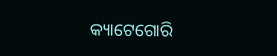କ୍ୟାଟେଗୋରି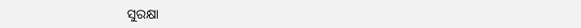ସୁରକ୍ଷା